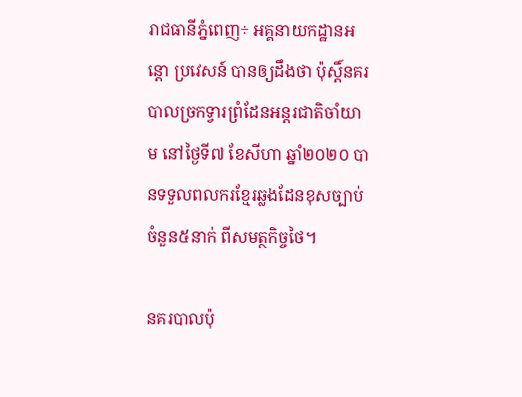រាជធានីភ្នំពេញ÷ អគ្គនាយកដ្ឋានអន្តោ ប្រវេសន៍ បានឲ្យដឹងថា ប៉ុស្តិ៍នគរបាលច្រកទ្វារព្រំដែនអន្តរជាតិចាំយាម នៅថ្ងៃទី៧ ខែសីហា ឆ្នាំ២០២០ បានទទួលពលករខ្មែរឆ្លងដែនខុសច្បាប់ ចំនួន៥នាក់ ពីសមត្ថកិច្ចថៃ។

នគរបាលប៉ុ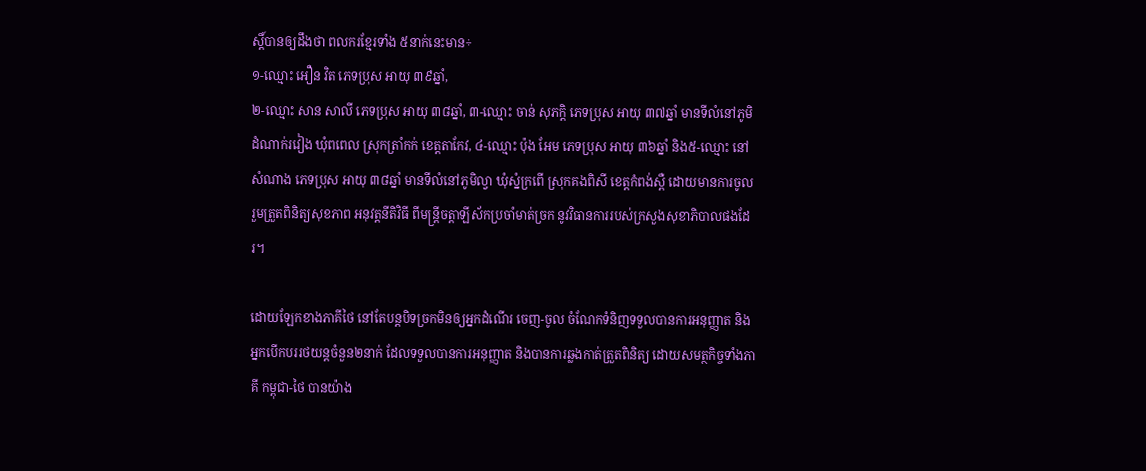ស្តិ៍បានឲ្យដឹងថា ពលករខ្មែរទាំង ៥នាក់នេះមាន÷
១-ឈ្មោះ អឿន វិត ភេទប្រុស អាយុ ៣៩ឆ្នាំ,
២-ឈ្មោះ សាន សាលី ភេទប្រុស អាយុ ៣៨ឆ្នាំ, ៣-ឈ្មោះ ចាន់ សុភក្តិ ភេទប្រុស អាយុ ៣៧ឆ្នាំ មានទីលំនៅភូមិដំណាក់រវៀង ឃុំពពេល ស្រុកត្រាំកក់ ខេត្តតាកែវ, ៤-ឈ្មោះ ប៉ុង អែម ភេទប្រុស អាយុ ៣៦ឆ្នាំ និង៥-ឈ្មោះ នៅ សំណាង ភេទប្រុស អាយុ ៣៨ឆ្នាំ មានទីលំនៅភូមិល្វា ឃុំស្នំក្រពើ ស្រុកគងពិសី ខេត្តកំពង់ស្ពឺ ដោយមានការចូលរួមត្រួតពិនិត្យសុខភាព អនុវត្តនីតិវិធី ពីមន្រ្តីចត្តាឡីស័កប្រចាំមាត់ច្រក នូវវិធានការរបស់ក្រសួងសុខាភិបាលផងដែរ។

ដោយឡែកខាងភាគីថៃ នៅតែបន្តបិទច្រកមិនឲ្យអ្នកដំណើរ ចេញ-ចូល ចំណែកទំនិញទទួលបានការអនុញ្ញាត និងអ្នកបើកបររថយន្តចំនួន២នាក់ ដែលទទួលបានការអនុញ្ញាត និងបានការឆ្លងកាត់ត្រួតពិនិត្យ ដោយសមត្ថកិច្ចទាំងភាគី កម្ពុជា-ថៃ បានយ៉ាង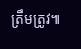ត្រឹមត្រូវ៕